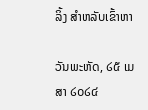ລິ້ງ ສຳຫລັບເຂົ້າຫາ

ວັນພະຫັດ, ໒໕ ເມສາ ໒໐໒໔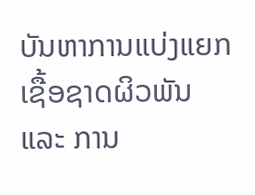ບັນຫາການແບ່ງແຍກ ເຊື້ອຊາດຜິວພັນ ແລະ ການ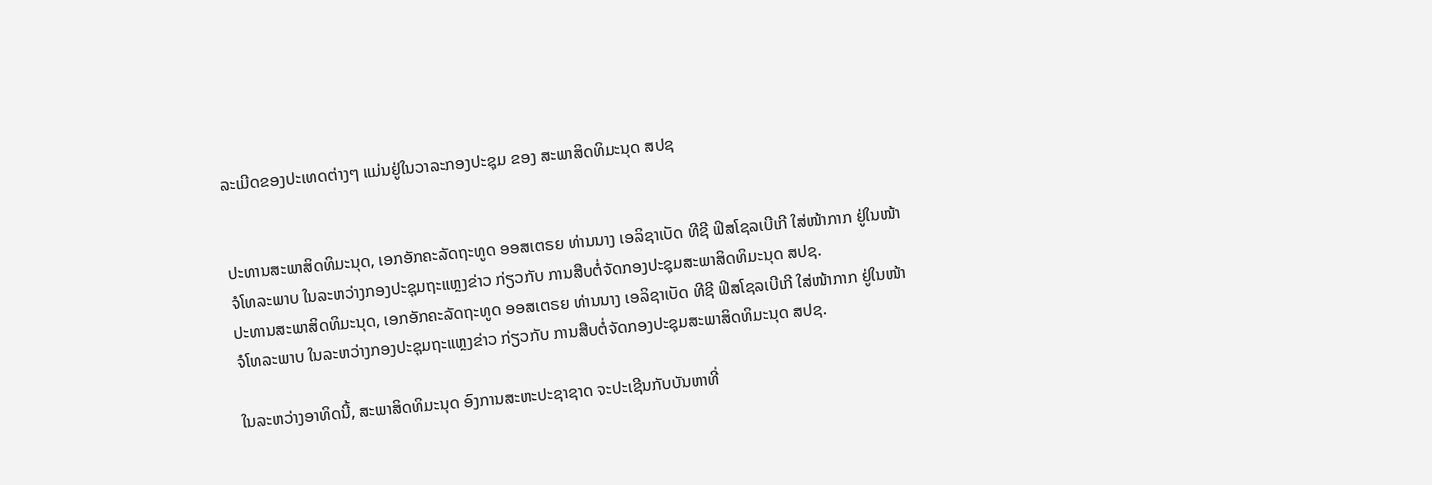ລະເມີດຂອງປະເທດຕ່າງໆ ແມ່ນຢູ່ໃນວາລະກອງປະຊຸມ ຂອງ ສະພາສິດທິມະນຸດ ສປຊ


ປະທານສະພາສິດທິມະນຸດ, ເອກອັກຄະລັດຖະທູດ ອອສເຕຣຍ ທ່ານນາງ ເອລິຊາເບັດ ທີຊີ ຟິສໂຊລເບີເກີ ໃສ່ໜ້າກາກ ຢູ່ໃນໜ້າຈໍໂທລະພາບ ໃນລະຫວ່າງກອງປະຊຸມຖະແຫຼງຂ່າວ ກ່ຽວກັບ ການສືບຕໍ່ຈັດກອງປະຊຸມສະພາສິດທິມະນຸດ ສປຊ.
ປະທານສະພາສິດທິມະນຸດ, ເອກອັກຄະລັດຖະທູດ ອອສເຕຣຍ ທ່ານນາງ ເອລິຊາເບັດ ທີຊີ ຟິສໂຊລເບີເກີ ໃສ່ໜ້າກາກ ຢູ່ໃນໜ້າຈໍໂທລະພາບ ໃນລະຫວ່າງກອງປະຊຸມຖະແຫຼງຂ່າວ ກ່ຽວກັບ ການສືບຕໍ່ຈັດກອງປະຊຸມສະພາສິດທິມະນຸດ ສປຊ.

ໃນລະຫວ່າງອາທິດນີ້, ສະພາສິດທິມະນຸດ ອົງການສະຫະປະຊາຊາດ ຈະປະເຊີນກັບບັນຫາທີ່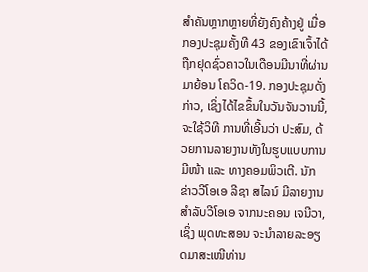ສຳຄັນຫຼາກຫຼາຍທີ່ຍັງຄົງຄ້າງຢູ່ ເມື່ອກອງປະຊຸມຄັ້ງທີ 43 ຂອງເຂົາເຈົ້າໄດ້ຖືກຢຸດຊົ່ວຄາວໃນເດືອນມີນາທີ່ຜ່ານມາຍ້ອນ ໂຄວິດ-19. ກອງປະຊຸມດັ່ງກ່າວ, ເຊິ່ງໄດ້ໄຂຂຶ້ນໃນວັນຈັນວານນີ້, ຈະໃຊ້ວິທີ ການທີ່ເອີ້ນວ່າ ປະສົມ, ດ້ວຍການລາຍງານທັງໃນຮູບແບບການມີໜ້າ ແລະ ທາງຄອມພິວເຕີ. ນັກ ຂ່າວວີໂອເອ ລີຊາ ສໄລນ໌ ມີລາຍງານສຳລັບວີໂອເອ ຈາກນະຄອນ ເຈນີວາ, ເຊິ່ງ ພຸດທະສອນ ຈະນຳລາຍລະອຽດມາສະເໜີທ່ານ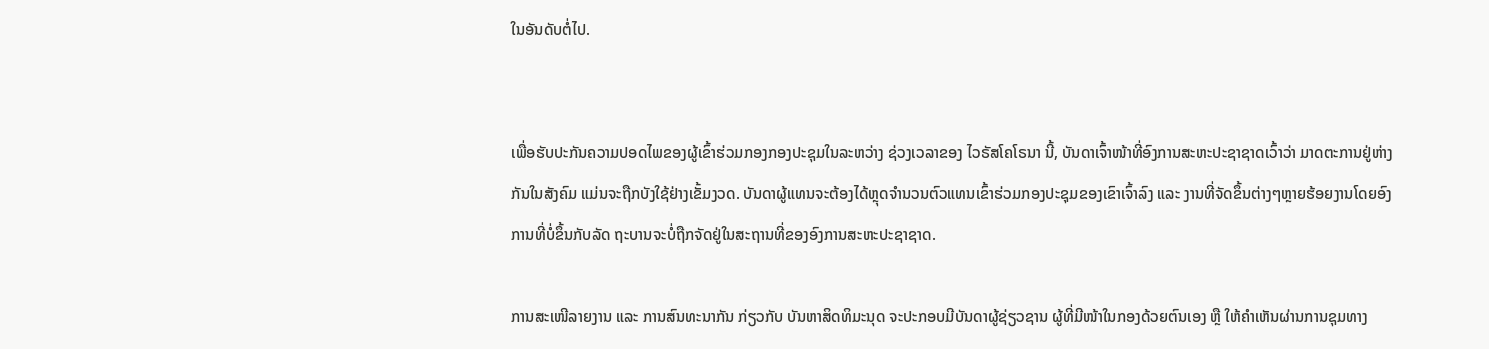ໃນອັນດັບຕໍ່ໄປ.


ເພື່ອຮັບປະກັນຄວາມປອດໄພຂອງຜູ້ເຂົ້າຮ່ວມກອງກອງປະຊຸມໃນລະຫວ່າງ ຊ່ວງເວລາຂອງ ໄວຣັສໂຄໂຣນາ ນີ້, ບັນດາເຈົ້າໜ້າທີ່ອົງການສະຫະປະຊາຊາດເວົ້າວ່າ ມາດຕະການຢູ່ຫ່າງກັນໃນສັງຄົມ ແມ່ນຈະຖືກບັງໃຊ້ຢ່າງເຂັ້ມງວດ. ບັນດາຜູ້ແທນຈະຕ້ອງໄດ້ຫຼຸດຈຳນວນຕົວແທນເຂົ້າຮ່ວມກອງປະຊຸມຂອງເຂົາເຈົ້າລົງ ແລະ ງານທີ່ຈັດຂຶ້ນຕ່າງໆຫຼາຍຮ້ອຍງານໂດຍອົງການທີ່ບໍ່ຂຶ້ນກັບລັດ ຖະບານຈະບໍ່ຖືກຈັດຢູ່ໃນສະຖານທີ່ຂອງອົງການສະຫະປະຊາຊາດ.

ການສະເໜີລາຍງານ ແລະ ການສົນທະນາກັນ ກ່ຽວກັບ ບັນຫາສິດທິມະນຸດ ຈະປະກອບມີບັນດາຜູ້ຊ່ຽວຊານ ຜູ້ທີ່ມີໜ້າໃນກອງດ້ວຍຕົນເອງ ຫຼື ໃຫ້ຄຳເຫັນຜ່ານການຊຸມທາງ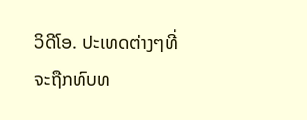ວິດີໂອ. ປະເທດຕ່າງໆທີ່ຈະຖືກທົບທ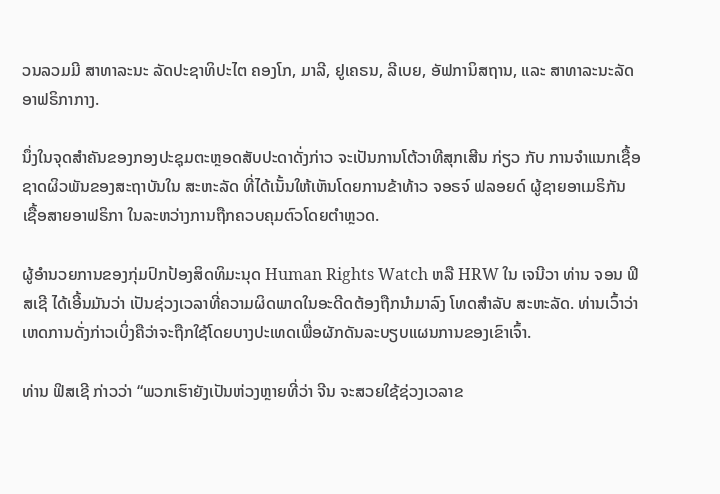ວນລວມມີ ສາທາລະນະ ລັດປະຊາທິປະໄຕ ຄອງໂກ, ມາລີ, ຢູເຄຣນ, ລີເບຍ, ອັຟການິສຖານ, ແລະ ສາທາລະນະລັດ ອາຟຣິກາກາງ.

ນຶ່ງໃນຈຸດສຳຄັນຂອງກອງປະຊຸມຕະຫຼອດສັບປະດາດັ່ງກ່າວ ຈະເປັນການໂຕ້ວາທີສຸກເສີນ ກ່ຽວ ກັບ ການຈຳແນກເຊື້ອຊາດຜິວພັນຂອງສະຖາບັນໃນ ສະຫະລັດ ທີ່ໄດ້ເນັ້ນໃຫ້ເຫັນໂດຍການຂ້າທ້າວ ຈອຣຈ໌ ຟລອຍດ໌ ຜູ້ຊາຍອາເມຣິກັນ ເຊື້ອສາຍອາຟຣິກາ ໃນລະຫວ່າງການຖືກຄວບຄຸມຕົວໂດຍຕຳຫຼວດ.

ຜູ້ອຳນວຍການຂອງກຸ່ມປົກປ້ອງສິດທິມະນຸດ Human Rights Watch ຫລື HRW ໃນ ເຈນີວາ ທ່ານ ຈອນ ຟິສເຊີ ໄດ້ເອີ້ນມັນວ່າ ເປັນຊ່ວງເວລາທີ່ຄວາມຜິດພາດໃນອະດີດຕ້ອງຖືກນຳມາລົງ ໂທດສຳລັບ ສະຫະລັດ. ທ່ານເວົ້າວ່າເຫດການດັ່ງກ່າວເບິ່ງຄືວ່າຈະຖືກໃຊ້ໂດຍບາງປະເທດເພື່ອຜັກດັນລະບຽບແຜນການຂອງເຂົາເຈົ້າ.

ທ່ານ ຟິສເຊີ ກ່າວວ່າ “ພວກເຮົາຍັງເປັນຫ່ວງຫຼາຍທີ່ວ່າ ຈີນ ຈະສວຍໃຊ້ຊ່ວງເວລາຂ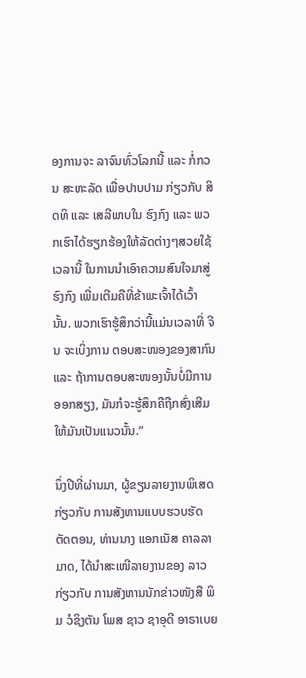ອງການຈະ ລາຈົນທົ່ວໂລກນີ້ ແລະ ກໍ່ກວນ ສະຫະລັດ ເພື່ອປາບປາມ ກ່ຽວກັບ ສິດທິ ແລະ ເສລີພາບໃນ ຮົງກົງ ແລະ ພວກເຮົາໄດ້ຮຽກຮ້ອງໃຫ້ລັດຕ່າງໆສວຍໃຊ້ເວລານີ້ ໃນການນຳເອົາຄວາມສົນໃຈມາສູ່ຮົງກົງ ເພີ່ມເຕີມຄືທີ່ຂ້າພະເຈົ້າໄດ້ເວົ້ານັ້ນ. ພວກເຮົາຮູ້ສຶກວ່ານີ້ແມ່ນເວລາທີ່ ຈີນ ຈະເບິ່ງການ ຕອບສະໜອງຂອງສາກົນ ແລະ ຖ້າການຕອບສະໜອງນັ້ນບໍ່ມີການອອກສຽງ, ມັນກໍຈະຮູ້ສຶກຄືຖືກສົ່ງເສີມໃຫ້ມັນເປັນແນວນັ້ນ.”

ນຶ່ງປີທີ່ຜ່ານມາ, ຜູ້ຂຽນລາຍງານພິເສດ ກ່ຽວກັບ ການສັງຫານແບບຮວບຮັດຕັດຕອນ, ທ່ານນາງ ແອກເນັສ ຄາລລາມາດ, ໄດ້ນຳສະເໜີລາຍງານຂອງ ລາວ ກ່ຽວກັບ ການສັງຫານນັກຂ່າວໜັງສື ພິມ ວໍຊິງຕັນ ໂພສ ຊາວ ຊາອຸດີ ອາຣາເບຍ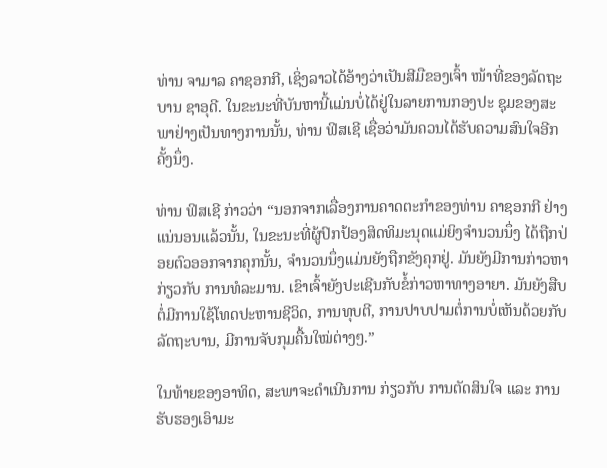ທ່ານ ຈາມາລ ຄາຊອກກີ, ເຊິ່ງລາວໄດ້ອ້າງວ່າເປັນສີມືຂອງເຈົ້າ ໜ້າທີ່ຂອງລັດຖະບານ ຊາອຸດີ. ໃນຂະນະທີ່ບັນຫານີ້ແມ່ນບໍ່ໄດ້ຢູ່ໃນລາຍການກອງປະ ຊຸມຂອງສະພາຢ່າງເປັນທາງການນັ້ນ, ທ່ານ ຟິສເຊີ ເຊື່ອວ່າມັນຄວນໄດ້ຮັບຄວາມສົນໃຈອີກຄັ້ງນຶ່ງ.

ທ່ານ ຟິສເຊີ ກ່າວວ່າ “ນອກຈາກເລື່ອງການຄາດຕະກຳຂອງທ່ານ ຄາຊອກກີ ຢ່າງແນ່ນອນແລ້ວນັ້ນ, ໃນຂະນະທີ່ຜູ້ປົກປ້ອງສິດທິມະນຸດແມ່ຍິງຈຳນວນນຶ່ງ ໄດ້ຖືກປ່ອຍຕົວອອກຈາກຄຸກນັ້ນ, ຈຳນວນນຶ່ງແມ່ນຍັງຖືກຂັງຄຸກຢູ່. ມັນຍັງມີການກ່າວຫາ ກ່ຽວກັບ ການທໍລະມານ. ເຂົາເຈົ້າຍັງປະເຊີນກັບຂໍ້ກ່າວຫາທາງອາຍາ. ມັນຍັງສືບຕໍ່ມີການໃຊ້ໂທດປະຫານຊີວິດ, ການທຸບຕີ, ການປາບປາມຕໍ່ການບໍ່ເຫັນດ້ວຍກັບລັດຖະບານ, ມີການຈັບກຸມຄື້ນໃໝ່ຕ່າງໆ.”

ໃນທ້າຍຂອງອາທິດ, ສະພາຈະດຳເນີນການ ກ່ຽວກັບ ການຕັດສິນໃຈ ແລະ ການຮັບຮອງເອົາມະ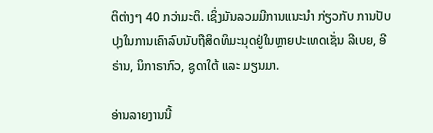ຕິຕ່າງໆ 40 ກວ່າມະຕິ. ເຊິ່ງມັນລວມມີການແນະນຳ ກ່ຽວກັບ ການປັບປຸງໃນການເຄົາລົບນັບຖືສິດທິມະນຸດຢູ່ໃນຫຼາຍປະເທດເຊັ່ນ ລີເບຍ, ອີຣ່ານ, ນິກາຣາກົວ, ຊູດາໃຕ້ ແລະ ມຽນມາ.

ອ່ານລາຍງານນີ້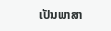ເປັນພາສາ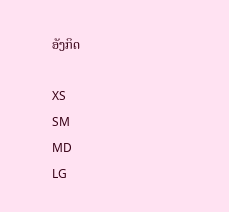ອັງກິດ

XS
SM
MD
LG